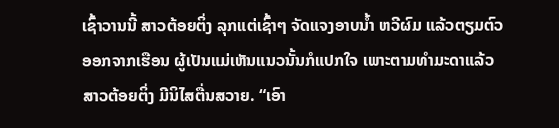ເຊົ້າວານນີ້ ສາວຕ້ອຍຕິ່ງ ລຸກແຕ່ເຊົ້າໆ ຈັດແຈງອາບນ້ຳ ຫວີຜົມ ແລ້ວຕຽມຕົວອອກຈາກເຮືອນ ຜູ້ເປັນແມ່ເຫັນແນວນັ້ນກໍແປກໃຈ ເພາະຕາມທຳມະດາແລ້ວ ສາວຕ້ອຍຕິ່ງ ມີນິໄສຕື່ນສວາຍ. “ເອົາ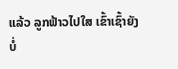ແລ້ວ ລູກຟ້າວໄປໃສ ເຂົ້າເຊົ້າຍັງບໍ່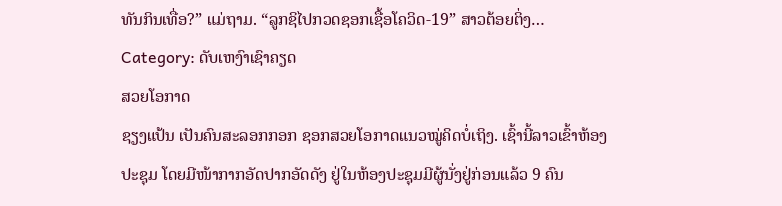ທັນກິນເທື່ອ?” ແມ່ຖາມ. “ລູກຊິໄປກວດຊອກເຊື້ອໂຄວິດ-19” ສາວຕ້ອຍຕິ່ງ…
Category: ດັບເຫງົາເຊົາຄຽດ
ສວຍໂອກາດ
ຊຽງແປ້ນ ເປັນຄົນສະລອກກອກ ຊອກສວຍໂອກາດແນວໝູ່ຄິດບໍ່ເຖິງ. ເຊົ້ານີ້ລາວເຂົ້າຫ້ອງປະຊຸມ ໂດຍມີໜ້າກາກອັດປາກອັດດັງ ຢູ່ໃນຫ້ອງປະຊຸມມີຜູ້ນັ່ງຢູ່ກ່ອນແລ້ວ 9 ຄົນ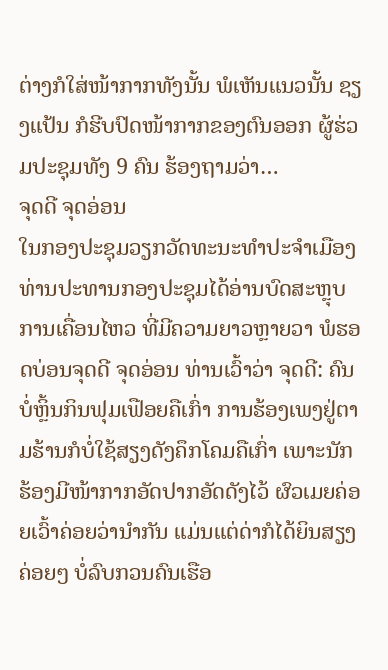ຕ່າງກໍໃສ່ໜ້າກາກທັງນັ້ນ ພໍເຫັນແນວນັ້ນ ຊຽງແປ້ນ ກໍຮີບປົດໜ້າກາກຂອງຕົນອອກ ຜູ້ຮ່ວມປະຊຸມທັງ 9 ຄົນ ຮ້ອງຖາມວ່າ…
ຈຸດດີ ຈຸດອ່ອນ
ໃນກອງປະຊຸມວຽກວັດທະນະທຳປະຈຳເມືອງ ທ່ານປະທານກອງປະຊຸມໄດ້ອ່ານບົດສະຫຼຸບການເຄື່ອນໄຫວ ທີ່ມີຄວາມຍາວຫຼາຍວາ ພໍຮອດບ່ອນຈຸດດີ ຈຸດອ່ອນ ທ່ານເວົ້າວ່າ ຈຸດດີ: ຄົນບໍ່ຫຼິ້ນກິນຟຸມເຟືອຍຄືເກົ່າ ການຮ້ອງເພງຢູ່ຕາມຮ້ານກໍບໍ່ໃຊ້ສຽງດັງຄຶກໂຄມຄືເກົ່າ ເພາະນັກຮ້ອງມີໜ້າກາກອັດປາກອັດດັງໄວ້ ຜົວເມຍຄ່ອຍເວົ້າຄ່ອຍວ່ານຳກັນ ແມ່ນແຕ່ດ່າກໍໄດ້ຍິນສຽງຄ່ອຍໆ ບໍ່ລົບກວນຄົນເຮືອ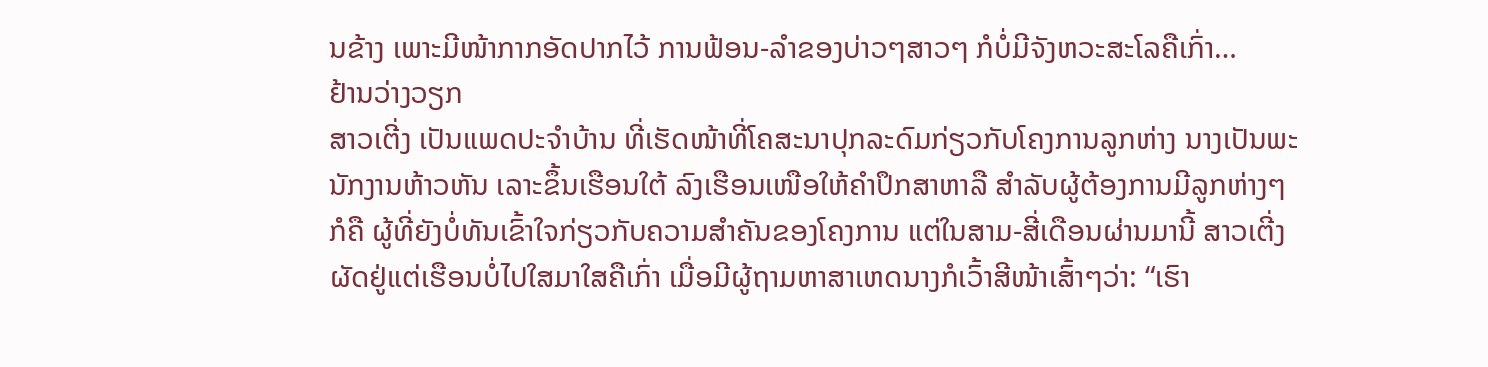ນຂ້າງ ເພາະມີໜ້າກາກອັດປາກໄວ້ ການຟ້ອນ-ລຳຂອງບ່າວໆສາວໆ ກໍບໍ່ມີຈັງຫວະສະໂລຄືເກົ່າ…
ຢ້ານວ່າງວຽກ
ສາວເຕີ່ງ ເປັນແພດປະຈຳບ້ານ ທີ່ເຮັດໜ້າທີ່ໂຄສະນາປຸກລະດົມກ່ຽວກັບໂຄງການລູກຫ່າງ ນາງເປັນພະນັກງານຫ້າວຫັນ ເລາະຂຶ້ນເຮືອນໃຕ້ ລົງເຮືອນເໜືອໃຫ້ຄຳປຶກສາຫາລື ສຳລັບຜູ້ຕ້ອງການມີລູກຫ່າງໆ ກໍຄື ຜູ້ທີ່ຍັງບໍ່ທັນເຂົ້າໃຈກ່ຽວກັບຄວາມສຳຄັນຂອງໂຄງການ ແຕ່ໃນສາມ-ສີ່ເດືອນຜ່ານມານີ້ ສາວເຕີ່ງ ຜັດຢູ່ແຕ່ເຮືອນບໍ່ໄປໃສມາໃສຄືເກົ່າ ເມື່ອມີຜູ້ຖາມຫາສາເຫດນາງກໍເວົ້າສີໜ້າເສົ້າໆວ່າ: “ເຮົາ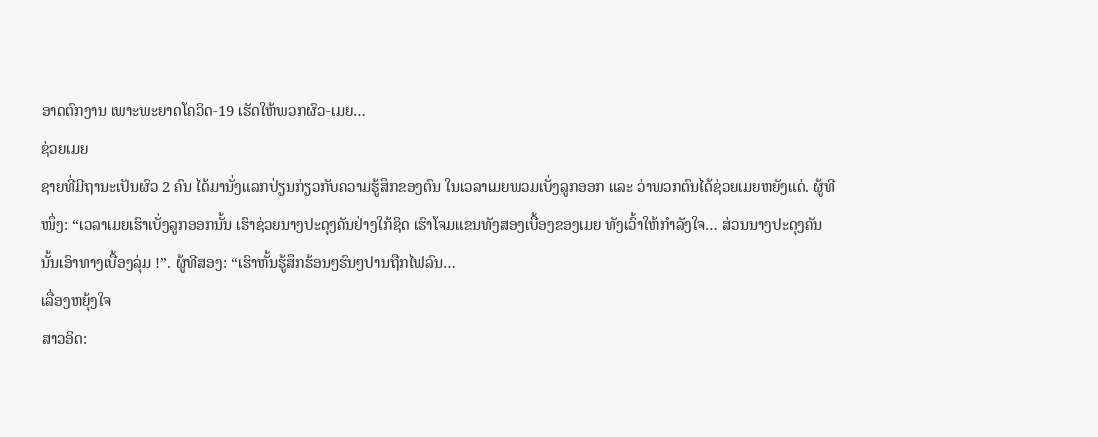ອາດຕົກງານ ເພາະພະຍາດໂຄວິດ-19 ເຮັດໃຫ້ພວກຜົວ-ເມຍ…
ຊ່ວຍເມຍ
ຊາຍທີ່ມີຖານະເປັນຜົວ 2 ຄົນ ໄດ້ມານັ່ງແລກປ່ຽນກ່ຽວກັບຄວາມຮູ້ສຶກຂອງຕົນ ໃນເວລາເມຍພວມເບັ່ງລູກອອກ ແລະ ວ່າພວກຕົນໄດ້ຊ່ວຍເມຍຫຍັງແດ່. ຜູ້ທີໜຶ່ງ: “ເວລາເມຍເຮົາເບັ່ງລູກອອກນັ້ນ ເຮົາຊ່ວຍນາງປະດຸງຄັນຢ່າງໃກ້ຊິດ ເຮົາໂຈມແຂນທັງສອງເບື້ອງຂອງເມຍ ທັງເວົ້າໃຫ້ກຳລັງໃຈ… ສ່ວນນາງປະດຸງຄັນນັ້ນເອົາທາງເບື້ອງລຸ່ມ !”. ຜູ້ທີສອງ: “ເຮົາຫັ້ນຮູ້ສຶກຮ້ອນໆຮົນໆປານຖືກໄຟລົນ…
ເລື່ອງຫຍຸ້ງໃຈ
ສາວອິດ: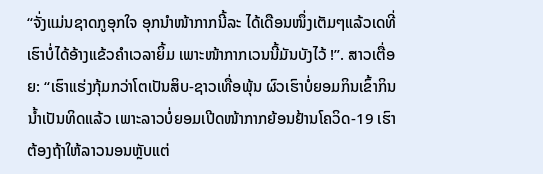“ຈັ່ງແມ່ນຊາດກູອຸກໃຈ ອຸກນຳໜ້າກາກນີ້ລະ ໄດ້ເດືອນໜຶ່ງເຕັມໆແລ້ວເດທີ່ເຮົາບໍ່ໄດ້ອ້າງແຂ້ວຄຳເວລາຍິ້ມ ເພາະໜ້າກາກເວນນີ້ມັນບັງໄວ້ !”. ສາວເຕື່ອຍ: “ເຮົາແຮ່ງກຸ້ມກວ່າໂຕເປັນສິບ-ຊາວເທື່ອພຸ້ນ ຜົວເຮົາບໍ່ຍອມກິນເຂົ້າກິນນ້ຳເປັນທິດແລ້ວ ເພາະລາວບໍ່ຍອມເປີດໜ້າກາກຍ້ອນຢ້ານໂຄວິດ-19 ເຮົາຕ້ອງຖ້າໃຫ້ລາວນອນຫຼັບແຕ່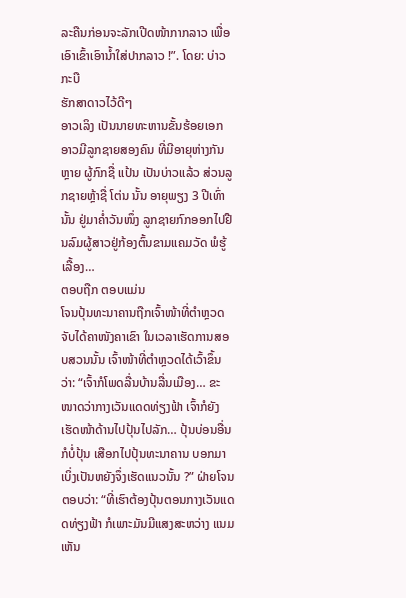ລະຄືນກ່ອນຈະລັກເປີດໜ້າກາກລາວ ເພື່ອເອົາເຂົ້າເອົານ້ຳໃສ່ປາກລາວ !”. ໂດຍ: ບ່າວກະບື
ຮັກສາດາວໄວ້ດີໆ
ອາວເລິງ ເປັນນາຍທະຫານຂັ້ນຮ້ອຍເອກ ອາວມີລູກຊາຍສອງຄົນ ທີ່ມີອາຍຸຫ່າງກັນຫຼາຍ ຜູ້ກົກຊື່ ແປ້ນ ເປັນບ່າວແລ້ວ ສ່ວນລູກຊາຍຫຼ້າຊື່ ໂຕ່ນ ນັ້ນ ອາຍຸພຽງ 3 ປີເທົ່ານັ້ນ ຢູ່ມາຄ່ຳວັນໜຶ່ງ ລູກຊາຍກົກອອກໄປຢືນລົມຜູ້ສາວຢູ່ກ້ອງຕົ້ນຂາມແຄມວັດ ພໍຮູ້ເລື້ອງ…
ຕອບຖືກ ຕອບແມ່ນ
ໂຈນປຸ້ນທະນາຄານຖືກເຈົ້າໜ້າທີ່ຕຳຫຼວດຈັບໄດ້ຄາໜັງຄາເຂົາ ໃນເວລາເຮັດການສອບສວນນັ້ນ ເຈົ້າໜ້າທີ່ຕຳຫຼວດໄດ້ເວົ້າຂຶ້ນວ່າ: “ເຈົ້າກໍໂພດລື່ນບ້ານລື່ນເມືອງ… ຂະໜາດວ່າກາງເວັນແດດທ່ຽງຟ້າ ເຈົ້າກໍຍັງເຮັດໜ້າດ້ານໄປປຸ້ນໄປລັກ… ປຸ້ນບ່ອນອື່ນກໍບໍ່ປຸ້ນ ເສືອກໄປປຸ້ນທະນາຄານ ບອກມາເບິ່ງເປັນຫຍັງຈຶ່ງເຮັດແນວນັ້ນ ?” ຝ່າຍໂຈນຕອບວ່າ: “ທີ່ເຮົາຕ້ອງປຸ້ນຕອນກາງເວັນແດດທ່ຽງຟ້າ ກໍເພາະມັນມີແສງສະຫວ່າງ ແນມເຫັນ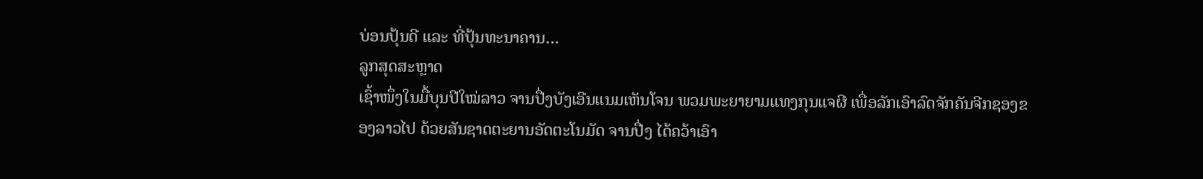ບ່ອນປຸ້ນດີ ແລະ ທີ່ປຸ້ນທະນາຄານ…
ລູກສຸດສະຫຼາດ
ເຊົ້າໜຶ່ງໃນມື້ບຸນປີໃໝ່ລາວ ຈານປື່ງບັງເອີນແນມເຫັນໂຈນ ພວມພະຍາຍາມແທງກຸນແຈຜີ ເພື່ອລັກເອົາລົດຈັກຄັນຈີກຊອງຂອງລາວໄປ ດ້ວຍສັນຊາດຕະຍານອັດຕະໂນມັດ ຈານປື່ງ ໄດ້ຄວ້າເອົາ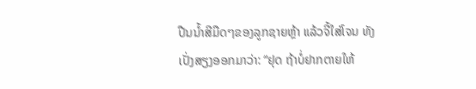ປືນນ້ຳສີມືດໆຂອງລູກຊາຍຫຼ້າ ແລ້ວຈີ້ໃສ່ໂຈນ ທັງເປັ່ງສຽງອອກມາວ່າ: “ຢຸດ ຖ້າບໍ່ຢາກຕາຍໃຫ້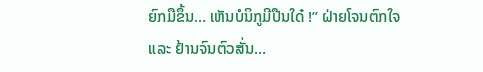ຍົກມືຂຶ້ນ… ເຫັນບໍນິກູມີປືນໃດ໋ !” ຝ່າຍໂຈນຕົກໃຈ ແລະ ຢ້ານຈົນຕົວສັ່ນ…